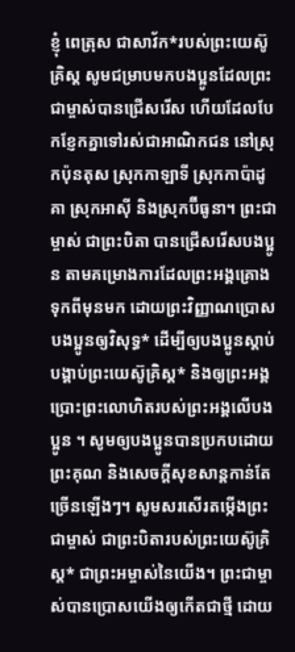ខ្ញុំ ពេត្រុស ជាសាវ័ក*របស់ព្រះយេស៊ូគ្រិស្ត សូមជម្រាបមកបងប្អូនដែលព្រះជាម្ចាស់បានជ្រើសរើស ហើយដែលបែកខ្ញែកគ្នាទៅរស់ជាអាណិកជន នៅស្រុកប៉ុនតុស ស្រុកកាឡាទី ស្រុកកាប៉ាដូគា ស្រុកអាស៊ី និងស្រុកប៊ីធូនា។ ព្រះជាម្ចាស់ ជាព្រះបិតា បានជ្រើសរើសបងប្អូន តាមគម្រោងការដែលព្រះអង្គគ្រោងទុកពីមុនមក ដោយព្រះវិញ្ញាណប្រោសបងប្អូនឲ្យវិសុទ្ធ* ដើម្បីឲ្យបងប្អូនស្ដាប់បង្គាប់ព្រះយេស៊ូគ្រិស្ត* និងឲ្យព្រះអង្គប្រោះព្រះលោហិតរបស់ព្រះអង្គលើបងប្អូន ។ សូមឲ្យបងប្អូនបានប្រកបដោយព្រះគុណ និងសេចក្ដីសុខសាន្តកាន់តែច្រើនឡើងៗ។ សូមសរសើរតម្កើងព្រះជាម្ចាស់ ជាព្រះបិតារបស់ព្រះយេស៊ូគ្រិស្ត* ជាព្រះអម្ចាស់នៃយើង។ ព្រះជាម្ចាស់បានប្រោសយើងឲ្យកើតជាថ្មី ដោយ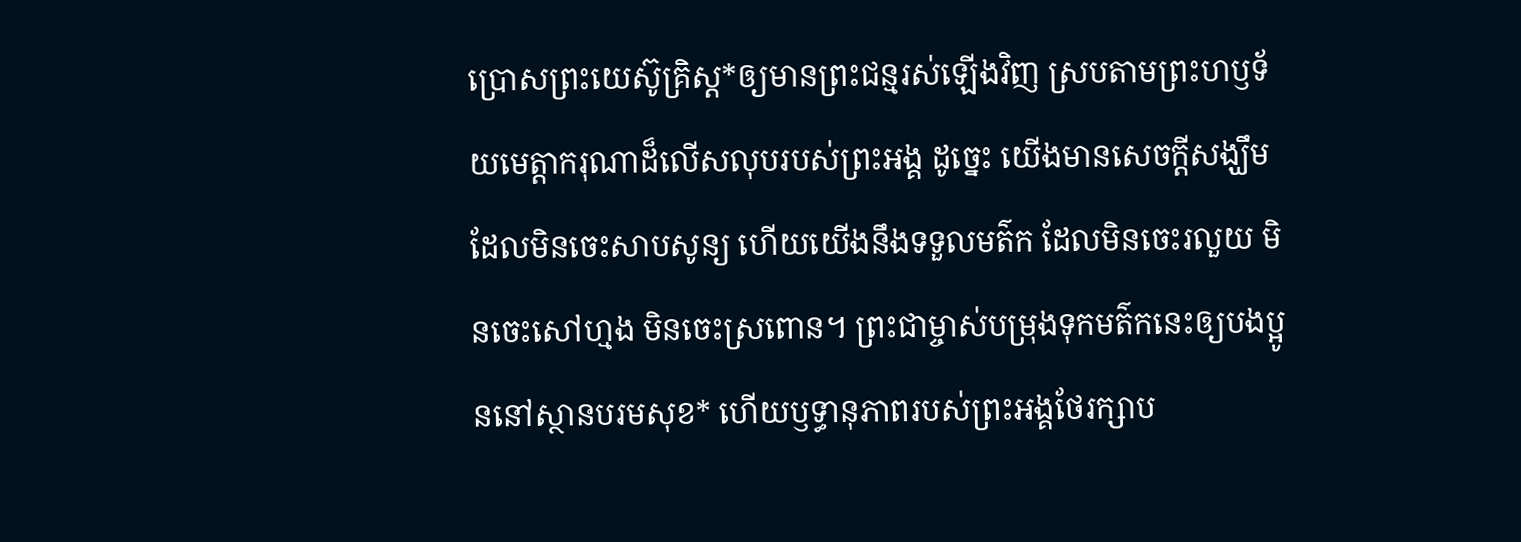ប្រោសព្រះយេស៊ូគ្រិស្ត*ឲ្យមានព្រះជន្មរស់ឡើងវិញ ស្របតាមព្រះហឫទ័យមេត្តាករុណាដ៏លើសលុបរបស់ព្រះអង្គ ដូច្នេះ យើងមានសេចក្ដីសង្ឃឹមដែលមិនចេះសាបសូន្យ ហើយយើងនឹងទទួលមត៌ក ដែលមិនចេះរលួយ មិនចេះសៅហ្មង មិនចេះស្រពោន។ ព្រះជាម្ចាស់បម្រុងទុកមត៌កនេះឲ្យបងប្អូននៅស្ថានបរមសុខ* ហើយឫទ្ធានុភាពរបស់ព្រះអង្គថែរក្សាប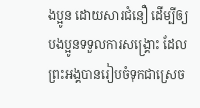ងប្អូន ដោយសារជំនឿ ដើម្បីឲ្យបងប្អូនទទួលការសង្គ្រោះ ដែលព្រះអង្គបានរៀបចំទុកជាស្រេច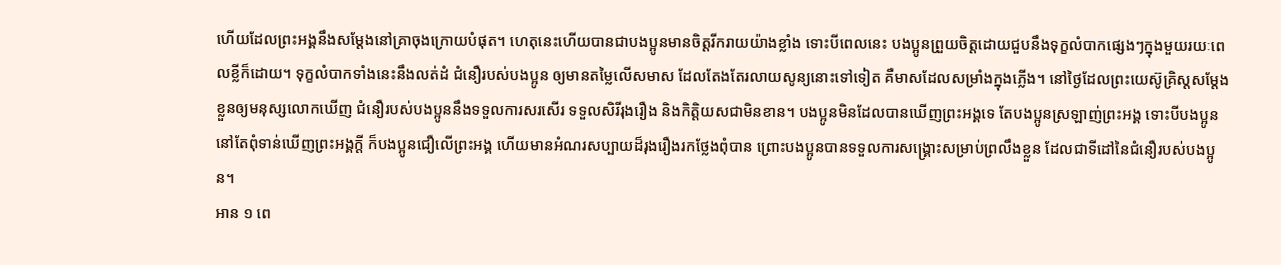ហើយដែលព្រះអង្គនឹងសម្តែងនៅគ្រាចុងក្រោយបំផុត។ ហេតុនេះហើយបានជាបងប្អូនមានចិត្តរីករាយយ៉ាងខ្លាំង ទោះបីពេលនេះ បងប្អូនព្រួយចិត្តដោយជួបនឹងទុក្ខលំបាកផ្សេងៗក្នុងមួយរយៈពេលខ្លីក៏ដោយ។ ទុក្ខលំបាកទាំងនេះនឹងលត់ដំ ជំនឿរបស់បងប្អូន ឲ្យមានតម្លៃលើសមាស ដែលតែងតែរលាយសូន្យនោះទៅទៀត គឺមាសដែលសម្រាំងក្នុងភ្លើង។ នៅថ្ងៃដែលព្រះយេស៊ូគ្រិស្តសម្តែងខ្លួនឲ្យមនុស្សលោកឃើញ ជំនឿរបស់បងប្អូននឹងទទួលការសរសើរ ទទួលសិរីរុងរឿង និងកិត្តិយសជាមិនខាន។ បងប្អូនមិនដែលបានឃើញព្រះអង្គទេ តែបងប្អូនស្រឡាញ់ព្រះអង្គ ទោះបីបងប្អូននៅតែពុំទាន់ឃើញព្រះអង្គក្ដី ក៏បងប្អូនជឿលើព្រះអង្គ ហើយមានអំណរសប្បាយដ៏រុងរឿងរកថ្លែងពុំបាន ព្រោះបងប្អូនបានទទួលការសង្គ្រោះសម្រាប់ព្រលឹងខ្លួន ដែលជាទីដៅនៃជំនឿរបស់បងប្អូន។
អាន ១ ពេ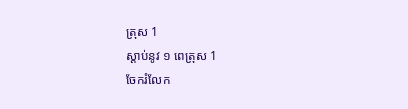ត្រុស 1
ស្ដាប់នូវ ១ ពេត្រុស 1
ចែករំលែក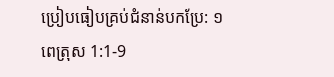ប្រៀបធៀបគ្រប់ជំនាន់បកប្រែ: ១ ពេត្រុស 1:1-9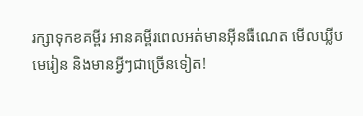រក្សាទុកខគម្ពីរ អានគម្ពីរពេលអត់មានអ៊ីនធឺណេត មើលឃ្លីបមេរៀន និងមានអ្វីៗជាច្រើនទៀត!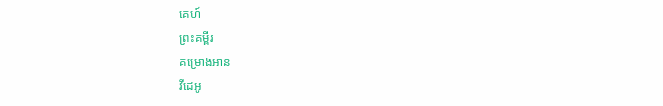គេហ៍
ព្រះគម្ពីរ
គម្រោងអាន
វីដេអូ